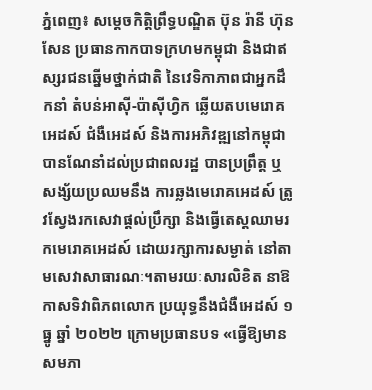ភ្នំពេញ៖ សម្ដេចកិត្តិព្រឹទ្ធបណ្ឌិត ប៊ុន រ៉ានី ហ៊ុនសែន ប្រធានកាកបាទក្រហមកម្ពុជា និងជាឥស្សរជនឆ្នើមថ្នាក់ជាតិ នៃវេទិកាភាពជាអ្នកដឹកនាំ តំបន់អាស៊ី-ប៉ាស៊ីហ្វិក ឆ្លើយតបមេរោគអេដស៍ ជំងឺអេដស៍ និងការអភិវឌ្ឍនៅកម្ពុជា បានណែនាំដល់ប្រជាពលរដ្ឋ បានប្រព្រឹត្ត ឬសង្ស័យប្រឈមនឹង ការឆ្លងមេរោគអេដស៍ ត្រូវស្វែងរកសេវាផ្តល់ប្រឹក្សា និងធ្វើតេស្តឈាមរកមេរោគអេដស៍ ដោយរក្សាការសម្ងាត់ នៅតាមសេវាសាធារណៈ។តាមរយៈសារលិខិត នាឱកាសទិវាពិភពលោក ប្រយុទ្ធនឹងជំងឺអេដស៍ ១ ធ្នូ ឆ្នាំ ២០២២ ក្រោមប្រធានបទ «ធ្វើឱ្យមានសមភា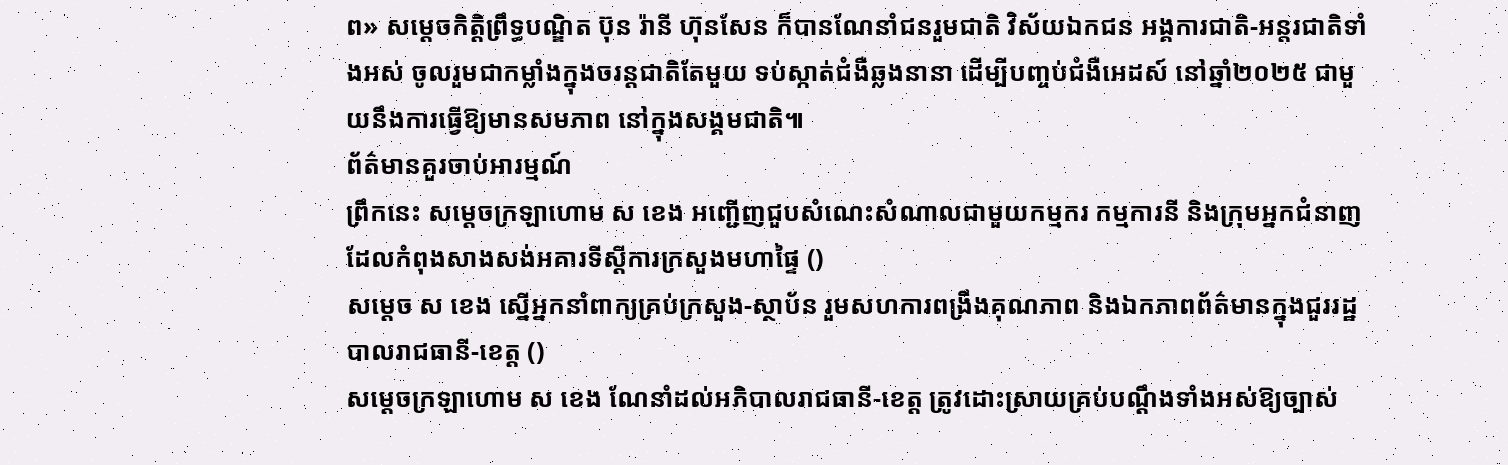ព» សម្ដេចកិត្តិព្រឹទ្ធបណ្ឌិត ប៊ុន រ៉ានី ហ៊ុនសែន ក៏បានណែនាំជនរួមជាតិ វិស័យឯកជន អង្គការជាតិ-អន្តរជាតិទាំងអស់ ចូលរួមជាកម្លាំងក្នុងចរន្តជាតិតែមួយ ទប់ស្កាត់ជំងឺឆ្លងនានា ដើម្បីបញ្ចប់ជំងឺអេដស៍ នៅឆ្នាំ២០២៥ ជាមួយនឹងការធ្វើឱ្យមានសមភាព នៅក្នុងសង្គមជាតិ៕
ព័ត៌មានគួរចាប់អារម្មណ៍
ព្រឹកនេះ សម្តេចក្រឡាហោម ស ខេង អញ្ជើញជួបសំណេះសំណាលជាមួយកម្មករ កម្មការនី និងក្រុមអ្នកជំនាញដែលកំពុងសាងសង់អគារទីស្ដីការក្រសួងមហាផ្ទៃ ()
សម្តេច ស ខេង ស្នើអ្នកនាំពាក្យគ្រប់ក្រសួង-ស្ថាប័ន រួមសហការពង្រឹងគុណភាព និងឯកភាពព័ត៌មានក្នុងជួររដ្ឋបាលរាជធានី-ខេត្ត ()
សម្ដេចក្រឡាហោម ស ខេង ណែនាំដល់អភិបាលរាជធានី-ខេត្ត ត្រូវដោះស្រាយគ្រប់បណ្តឹងទាំងអស់ឱ្យច្បាស់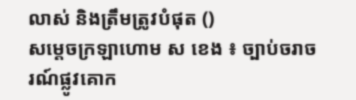លាស់ និងត្រឹមត្រូវបំផុត ()
សម្តេចក្រឡាហោម ស ខេង ៖ ច្បាប់ចរាចរណ៍ផ្លូវគោក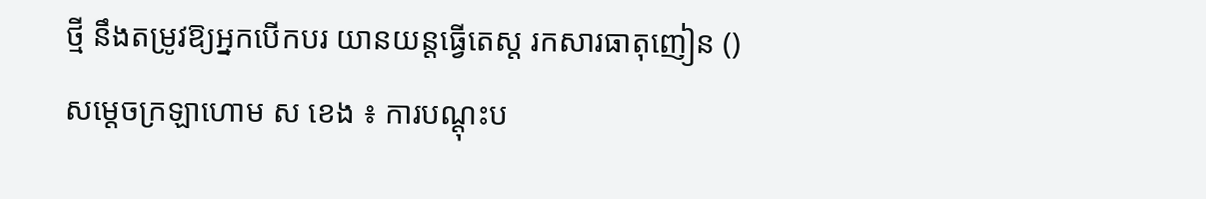ថ្មី នឹងតម្រូវឱ្យអ្នកបើកបរ យានយន្តធ្វើតេស្ត រកសារធាតុញៀន ()
សម្ដេចក្រឡាហោម ស ខេង ៖ ការបណ្ដុះប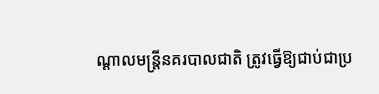ណ្ដាលមន្ដ្រីនគរបាលជាតិ ត្រូវធ្វើឱ្យជាប់ជាប្រ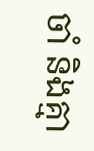ចាំ និងគ្មា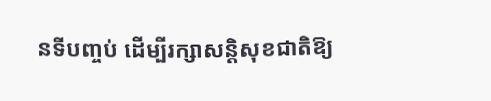នទីបញ្ចប់ ដើម្បីរក្សាសន្ដិសុខជាតិឱ្យ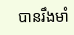បានរឹងមាំ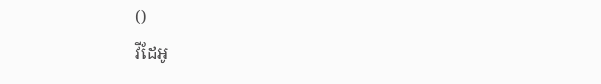()
វីដែអូ